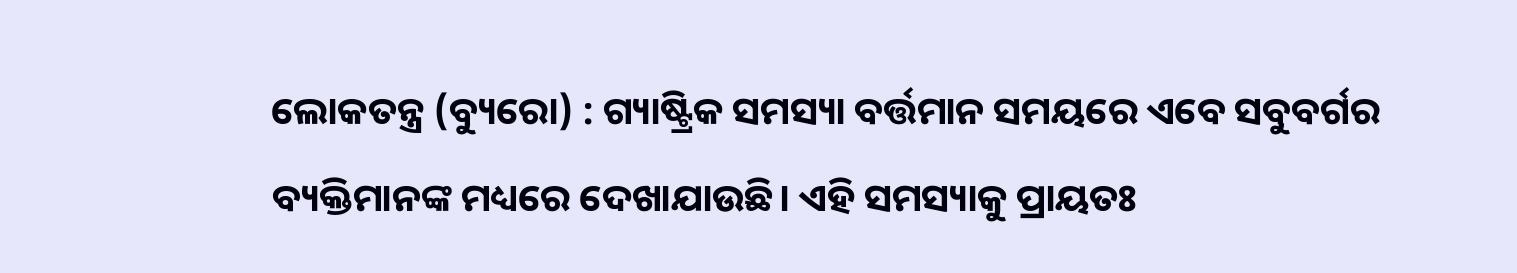ଲୋକତନ୍ତ୍ର (ବ୍ୟୁରୋ) : ଗ୍ୟାଷ୍ଟ୍ରିକ ସମସ୍ୟା ବର୍ତ୍ତମାନ ସମୟରେ ଏବେ ସବୁବର୍ଗର ବ୍ୟକ୍ତିମାନଙ୍କ ମଧ୍ୟରେ ଦେଖାଯାଉଛି। ଏହି ସମସ୍ୟାକୁ ପ୍ରାୟତଃ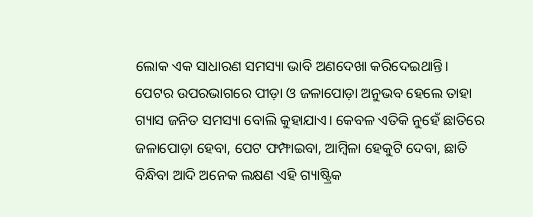ଲୋକ ଏକ ସାଧାରଣ ସମସ୍ୟା ଭାବି ଅଣଦେଖା କରିଦେଇଥାନ୍ତି। ପେଟର ଉପରଭାଗରେ ପୀଡ଼ା ଓ ଜଳାପୋଡ଼ା ଅନୁଭବ ହେଲେ ତାହା ଗ୍ୟାସ ଜନିତ ସମସ୍ୟା ବୋଲି କୁହାଯାଏ। କେବଳ ଏତିକି ନୁହେଁ ଛାତିରେ ଜଳାପୋଡ଼ା ହେବା, ପେଟ ଫମ୍ଫାଇବା, ଆମ୍ବିଳା ହେକୁଟି ଦେବା, ଛାତି ବିନ୍ଧିବା ଆଦି ଅନେକ ଲକ୍ଷଣ ଏହି ଗ୍ୟାଷ୍ଟ୍ରିକ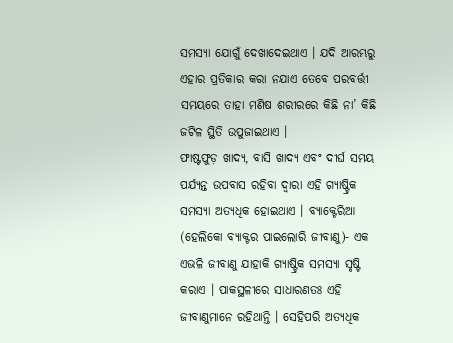ସମସ୍ୟା ଯୋଗୁଁ ଦେଖାଦେଇଥାଏ । ଯଦି ଆରମ୍ଭରୁ ଏହାର ପ୍ରତିକାର କରା ନଯାଏ ତେବେ ପରବର୍ତ୍ତୀ ସମୟରେ ତାହା ମଣିଷ ଶରୀରରେ କିଛି ନା’ କିଛି ଜଟିଳ ସ୍ଥିତି ଉପୁଜାଇଥାଏ ।
ଫାଷ୍ଟଫୁଡ଼ ଖାଦ୍ୟ, ବାସି ଖାଦ୍ୟ ଏବଂ ଦୀର୍ଘ ସମୟ ପର୍ଯ୍ୟନ୍ତ ଉପବାସ ରହିବା ଦ୍ୱାରା ଏହି ଗ୍ୟାଷ୍ଟ୍ରିକ ସମସ୍ୟା ଅତ୍ୟଧିକ ହୋଇଥାଏ । ବ୍ୟାକ୍ଟେରିଆ (ହେଲିକୋ ବ୍ୟାକ୍ଟର ପାଇଲୋରି ଜୀବାଣୁ)- ଏକ ଏଭଳି ଜୀବାଣୁ ଯାହାକି ଗ୍ୟାଷ୍ଟ୍ରିକ ସମସ୍ୟା ସୃଷ୍ଟି କରାଏ । ପାକସ୍ଥଳୀରେ ସାଧାରଣତଃ ଏହି ଜୀବାଣୁମାନେ ରହିଥାନ୍ତି । ସେହିପରି ଅତ୍ୟଧିକ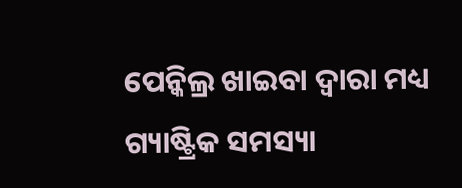ପେନ୍କିଲ୍ର ଖାଇବା ଦ୍ୱାରା ମଧ୍ୟ ଗ୍ୟାଷ୍ଟ୍ରିକ ସମସ୍ୟା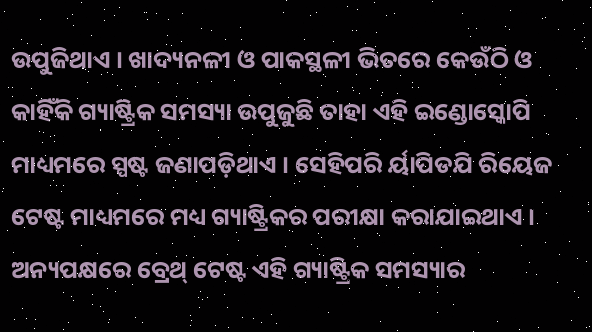ଉପୁଜିଥାଏ । ଖାଦ୍ୟନଳୀ ଓ ପାକସ୍ଥଳୀ ଭିତରେ କେଉଁଠି ଓ କାହିଁକି ଗ୍ୟାଷ୍ଟ୍ରିକ ସମସ୍ୟା ଉପୁଜୁଛି ତାହା ଏହି ଇଣ୍ଡୋସ୍କୋପି ମାଧ୍ୟମରେ ସ୍ପଷ୍ଟ ଜଣାପଡ଼ିଥାଏ । ସେହିପରି ର୍ୟାପିଡଯି ରିୟେଜ ଟେଷ୍ଟ ମାଧ୍ୟମରେ ମଧ୍ୟ ଗ୍ୟାଷ୍ଟ୍ରିକର ପରୀକ୍ଷା କରାଯାଇଥାଏ । ଅନ୍ୟପକ୍ଷରେ ବ୍ରେଥ୍ ଟେଷ୍ଟ ଏହି ଗ୍ୟାଷ୍ଟ୍ରିକ ସମସ୍ୟାର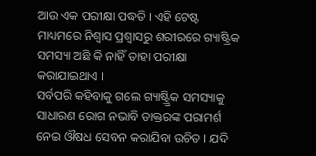ଆଉ ଏକ ପରୀକ୍ଷା ପଦ୍ଧତି । ଏହି ଟେଷ୍ଟ ମାଧ୍ୟମରେ ନିଶ୍ୱାସ ପ୍ରଶ୍ୱାସରୁ ଶରୀରରେ ଗ୍ୟାଷ୍ଟ୍ରିକ ସମସ୍ୟା ଅଛି କି ନାହିଁ ତାହା ପରୀକ୍ଷା କରାଯାଇଥାଏ ।
ସର୍ବପରି କହିବାକୁ ଗଲେ ଗ୍ୟାଷ୍ଟ୍ର୍ରିକ ସମସ୍ୟାକୁ ସାଧାରଣ ରୋଗ ନଭାବି ଡାକ୍ତରଙ୍କ ପରାମର୍ଶ ନେଇ ଔଷଧ ସେବନ କରାଯିବା ଉଚିତ । ଯଦି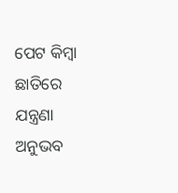ପେଟ କିମ୍ବା ଛାତିରେ ଯନ୍ତ୍ରଣା ଅନୁଭବ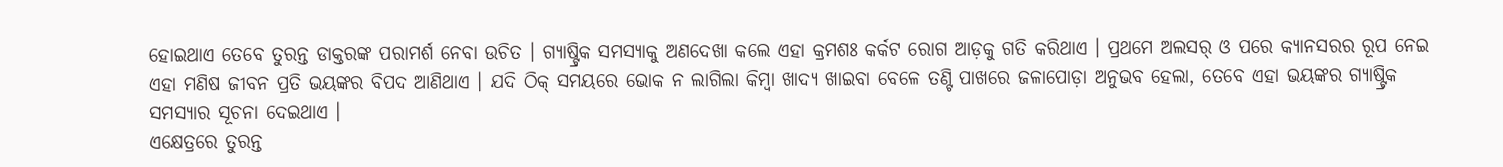ହୋଇଥାଏ ତେବେ ତୁରନ୍ତ ଡାକ୍ତରଙ୍କ ପରାମର୍ଶ ନେବା ଉଚିତ । ଗ୍ୟାଷ୍ଟ୍ରିକ ସମସ୍ୟାକୁ ଅଣଦେଖା କଲେ ଏହା କ୍ରମଶଃ କର୍କଟ ରୋଗ ଆଡ଼କୁ ଗତି କରିଥାଏ । ପ୍ରଥମେ ଅଲସର୍ ଓ ପରେ କ୍ୟାନସରର ରୂପ ନେଇ ଏହା ମଣିଷ ଜୀବନ ପ୍ରତି ଭୟଙ୍କର ବିପଦ ଆଣିଥାଏ । ଯଦି ଠିକ୍ ସମୟରେ ଭୋକ ନ ଲାଗିଲା କିମ୍ବା ଖାଦ୍ୟ ଖାଇବା ବେଳେ ତଣ୍ଟି ପାଖରେ ଜଳାପୋଡ଼ା ଅନୁଭବ ହେଲା, ତେବେ ଏହା ଭୟଙ୍କର ଗ୍ୟାଷ୍ଟ୍ରିକ ସମସ୍ୟାର ସୂଚନା ଦେଇଥାଏ ।
ଏକ୍ଷେତ୍ରରେ ତୁରନ୍ତ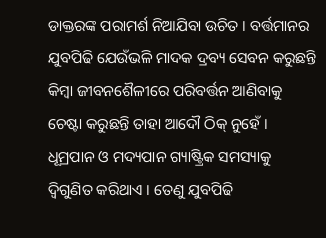ଡାକ୍ତରଙ୍କ ପରାମର୍ଶ ନିଆଯିବା ଉଚିତ । ବର୍ତ୍ତମାନର ଯୁବପିଢି ଯେଉଁଭଳି ମାଦକ ଦ୍ରବ୍ୟ ସେବନ କରୁଛନ୍ତି କିମ୍ବା ଜୀବନଶୈଳୀରେ ପରିବର୍ତ୍ତନ ଆଣିବାକୁ ଚେଷ୍ଟା କରୁଛନ୍ତି ତାହା ଆଦୌ ଠିକ୍ ନୁହେଁ । ଧୂମ୍ରପାନ ଓ ମଦ୍ୟପାନ ଗ୍ୟାଷ୍ଟ୍ରିକ ସମସ୍ୟାକୁ ଦ୍ୱିଗୁଣିତ କରିଥାଏ । ତେଣୁ ଯୁବପିଢି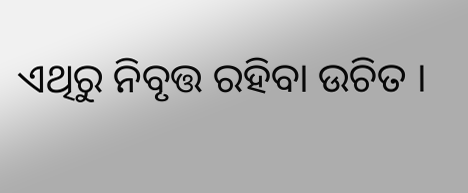ଏଥିରୁ ନିବୃତ୍ତ ରହିବା ଉଚିତ ।